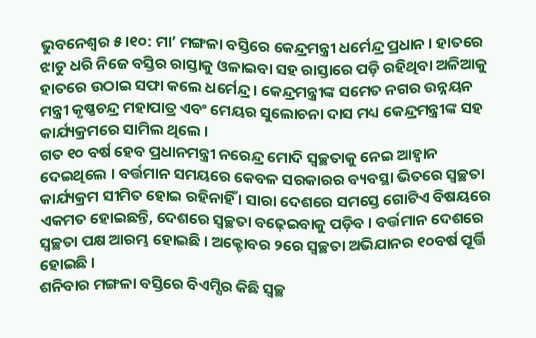ଭୁବନେଶ୍ବର ୫।୧୦: ମା’ ମଙ୍ଗଳା ବସ୍ତିରେ କେନ୍ଦ୍ରମନ୍ତ୍ରୀ ଧର୍ମେନ୍ଦ୍ର ପ୍ରଧାନ । ହାତରେ ଝାଡୁ ଧରି ନିଜେ ବସ୍ତିର ରାସ୍ତାକୁ ଓଳାଇବା ସହ ରାସ୍ତାରେ ପଡ଼ି ରହିଥିବା ଅଳିଆକୁ ହାତରେ ଉଠାଇ ସଫା କଲେ ଧର୍ମେନ୍ଦ୍ର । କେନ୍ଦ୍ରମନ୍ତ୍ରୀଙ୍କ ସମେତ ନଗର ଉନ୍ନୟନ ମନ୍ତ୍ରୀ କୃଷ୍ଣଚନ୍ଦ୍ର ମହାପାତ୍ର ଏବଂ ମେୟର ସୁଲୋଚନା ଦାସ ମଧ୍ୟ କେନ୍ଦ୍ରମନ୍ତ୍ରୀଙ୍କ ସହ କାର୍ଯ୍ୟକ୍ରମରେ ସାମିଲ ଥିଲେ ।
ଗତ ୧୦ ବର୍ଷ ହେବ ପ୍ରଧାନମନ୍ତ୍ରୀ ନରେନ୍ଦ୍ର ମୋଦି ସ୍ଵଚ୍ଛତାକୁ ନେଇ ଆହ୍ବାନ ଦେଇଥିଲେ । ବର୍ତ୍ତମାନ ସମୟରେ କେବଳ ସରକାରର ବ୍ୟବସ୍ଥା ଭିତରେ ସ୍ୱଚ୍ଛତା କାର୍ଯ୍ୟକ୍ରମ ସୀମିତ ହୋଇ ରହିନାହିଁ । ସାରା ଦେଶରେ ସମସ୍ତେ ଗୋଟିଏ ବିଷୟରେ ଏକମତ ହୋଇଛନ୍ତି, ଦେଶରେ ସ୍ୱଚ୍ଛତା ବଢ଼େଇବାକୁ ପଡ଼ିବ । ବର୍ତ୍ତମାନ ଦେଶରେ ସ୍ୱଚ୍ଛତା ପକ୍ଷ ଆରମ୍ଭ ହୋଇଛି । ଅକ୍ଟୋବର ୨ରେ ସ୍ୱଚ୍ଛତା ଅଭିଯାନର ୧୦ବର୍ଷ ପୂର୍ତ୍ତି ହୋଇଛି ।
ଶନିବାର ମଙ୍ଗଳା ବସ୍ତିରେ ବିଏମ୍ସିର କିଛି ସ୍ୱଚ୍ଛ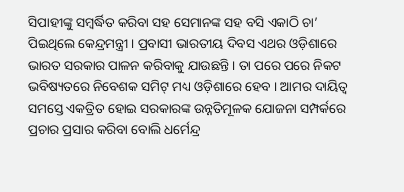ସିପାହୀଙ୍କୁ ସମ୍ବର୍ଦ୍ଧିତ କରିବା ସହ ସେମାନଙ୍କ ସହ ବସି ଏକାଠି ଚା’ ପିଇଥିଲେ କେନ୍ଦ୍ରମନ୍ତ୍ରୀ । ପ୍ରବାସୀ ଭାରତୀୟ ଦିବସ ଏଥର ଓଡ଼ିଶାରେ ଭାରତ ସରକାର ପାଳନ କରିବାକୁ ଯାଉଛନ୍ତି । ତା ପରେ ପରେ ନିକଟ ଭବିଷ୍ୟତରେ ନିବେଶକ ସମିଟ୍ ମଧ୍ୟ ଓଡ଼ିଶାରେ ହେବ । ଆମର ଦାୟିତ୍ବ ସମସ୍ତେ ଏକତ୍ରିତ ହୋଇ ସରକାରଙ୍କ ଉନ୍ନତିମୂଳକ ଯୋଜନା ସମ୍ପର୍କରେ ପ୍ରଚାର ପ୍ରସାର କରିବା ବୋଲି ଧର୍ମେନ୍ଦ୍ର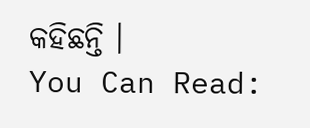କହିଛନ୍ତି ।
You Can Read: